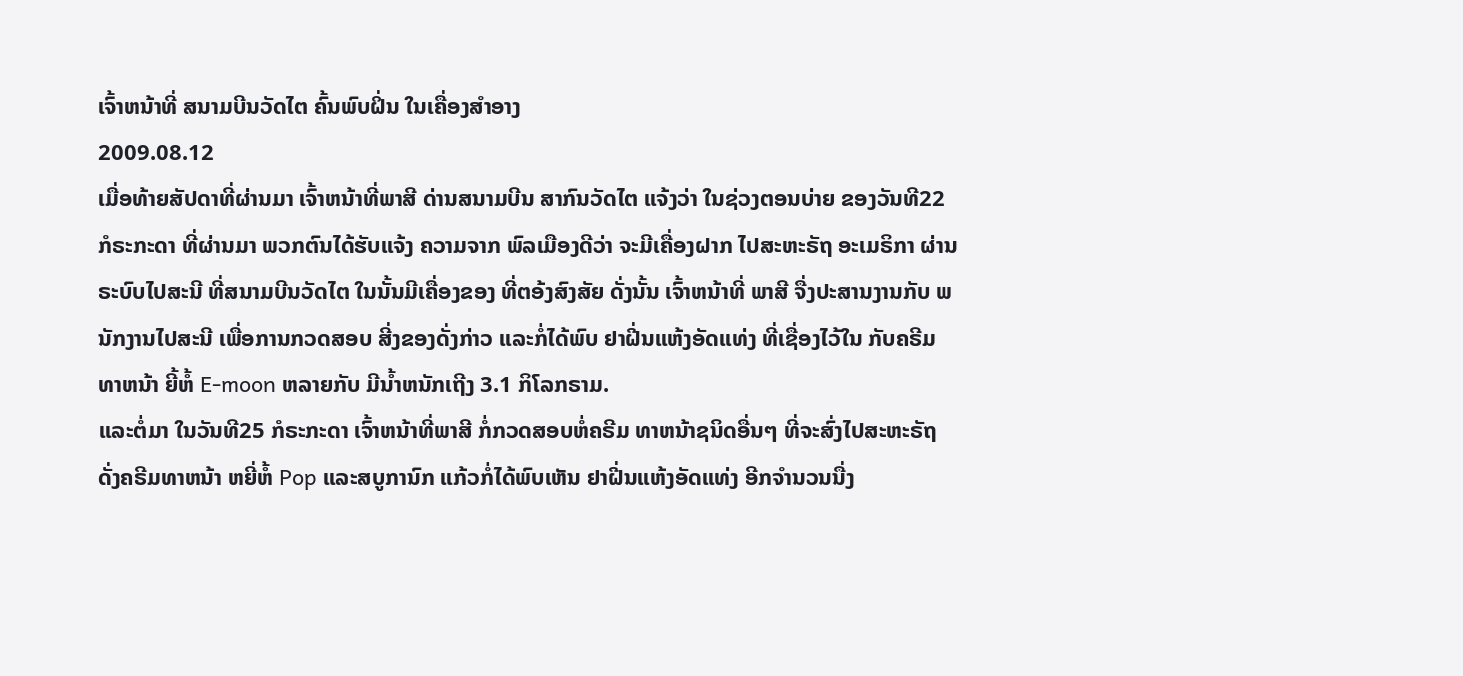ເຈົ້າຫນ້າທີ່ ສນາມບີນວັດໄຕ ຄົ້ນພົບຝິ່ນ ໃນເຄື່ອງສຳອາງ
2009.08.12
ເມື່ອທ້າຍສັປດາທີ່ຜ່ານມາ ເຈົ້າຫນ້າທີ່ພາສີ ດ່ານສນາມບີນ ສາກົນວັດໄຕ ແຈ້ງວ່າ ໃນຊ່ວງຕອນບ່າຍ ຂອງວັນທີ22 ກໍຣະກະດາ ທີ່ຜ່ານມາ ພວກຕົນໄດ້ຮັບແຈ້ງ ຄວາມຈາກ ພົລເມືອງດີວ່າ ຈະມີເຄື່ອງຝາກ ໄປສະຫະຣັຖ ອະເມຣິກາ ຜ່ານຣະບົບໄປສະນີ ທີ່ສນາມບີນວັດໄຕ ໃນນັ້ນມີເຄື່ອງຂອງ ທີ່ຕອ້ງສົງສັຍ ດັ່ງນັ້ນ ເຈົ້າຫນ້າທີ່ ພາສີ ຈື່ງປະສານງານກັບ ພນັກງານໄປສະນີ ເພື່ອການກວດສອບ ສີ່ງຂອງດັ່ງກ່າວ ແລະກໍ່ໄດ້ພົບ ຢາຝີ່ນແຫ້ງອັດແທ່ງ ທີ່ເຊື່ອງໄວ້ໃນ ກັບຄຣີມທາຫນ້າ ຍີ້ຫໍ້ E-moon ຫລາຍກັບ ມີນ້ຳຫນັກເຖີງ 3.1 ກິໂລກຣາມ.
ແລະຕໍ່ມາ ໃນວັນທີ25 ກໍຣະກະດາ ເຈົ້າຫນ້າທີ່ພາສີ ກໍ່ກວດສອບຫໍ່ຄຣີມ ທາຫນ້າຊນິດອື່ນໆ ທີ່ຈະສົ່ງໄປສະຫະຣັຖ ດັ່ງຄຣີມທາຫນ້າ ຫຍີ່ຫໍ້ Pop ແລະສບູການົກ ແກ້ວກໍ່ໄດ້ພົບເຫັນ ຢາຝີ່ນແຫ້ງອັດແທ່ງ ອີກຈຳນວນນື່ງ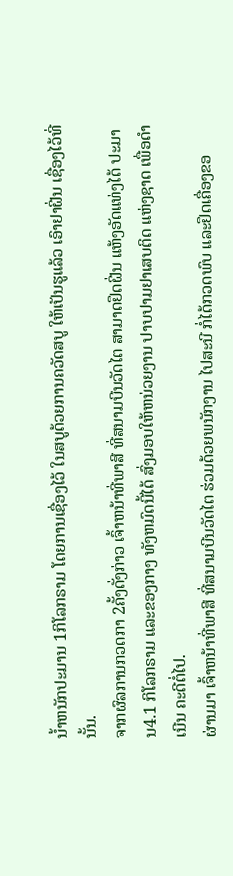ນ້ຳຫນັກປະມານ 1ກິໂລກຣາມ ໂດຍການເຊື່ອງໄວ້ ໃນສບູດ້ວຍການຄວັດສບູ ໃຫ້ເປັນຮູແລ້ວ ເອົາຢາຝີ່ນ ເຊື່ອງໄວ້ທີ່ນັ້ນ.
ຈາກຜົລການກວດກາ 2ຄັ້ງດັ່ງກ່າວ ເຈົ້າຫນ້າທີ່ພາສີ ທີ່ສນາມບີນວັດໄຕ ສາມາດຢຶດຝີ່ນ ແຫ້ງອັດແທ່ງໄດ້ ປະມານ4.1 ກິໂລກຣາມ ແລະຂອງກາງ ທັງຫມົດນີ້ໄດ້ ສົ່ງມອບໃຫ້ຫນ່ວຍງານ ປາບປາມຢາເສບຕິດ ແຫ່ງຊາດ ເພື່ອດຳເນີນ ຄະດີຕໍ່ໄປ.
ຜ່ານມາ ເຈົ້າຫນ້າທີ່ພາສີ ທີ່ສນາມບີນວັດໄຕ ຮ່ວມດ້ວຍພນັກງານ ໄປສະນີ ກໍ່ໄດ້ກວດພົບ ແລະຢຶດເຄື່ອງຂອ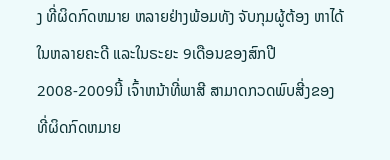ງ ທີ່ຜິດກົດຫມາຍ ຫລາຍຢ່າງພ້ອມທັງ ຈັບກຸມຜູ້ຕ້ອງ ຫາໄດ້ ໃນຫລາຍຄະດີ ແລະໃນຣະຍະ 9ເດືອນຂອງສົກປີ 2008-2009ນີ້ ເຈົ້າຫນ້າທີ່ພາສີ ສາມາດກວດພົບສີ່ງຂອງ ທີ່ຜິດກົດຫມາຍ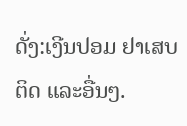ດັ່ງ:ເງີນປອມ ຢາເສບຕິດ ແລະອື່ນໆ.